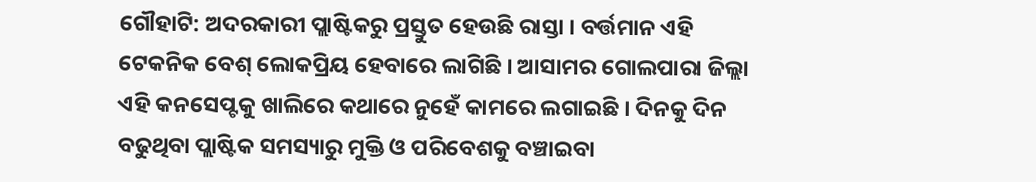ଗୌହାଟି: ଅଦରକାରୀ ପ୍ଲାଷ୍ଟିକରୁ ପ୍ରସ୍ତୁତ ହେଉଛି ରାସ୍ତା । ବର୍ତ୍ତମାନ ଏହି ଟେକନିକ ବେଶ୍ ଲୋକପ୍ରିୟ ହେବାରେ ଲାଗିଛି । ଆସାମର ଗୋଲପାରା ଜିଲ୍ଲା ଏହି କନସେପ୍ଟକୁ ଖାଲିରେ କଥାରେ ନୁହେଁ କାମରେ ଲଗାଇଛି । ଦିନକୁ ଦିନ ବଢୁଥିବା ପ୍ଲାଷ୍ଟିକ ସମସ୍ୟାରୁ ମୁକ୍ତି ଓ ପରିବେଶକୁ ବଞ୍ଚାଇବା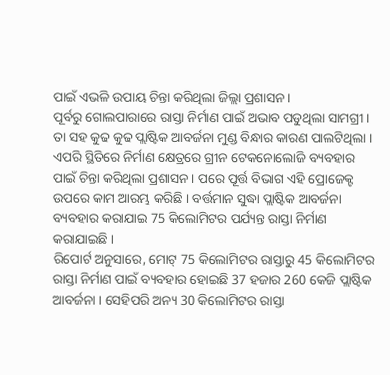ପାଇଁ ଏଭଳି ଉପାୟ ଚିନ୍ତା କରିଥିଲା ଜିଲ୍ଲା ପ୍ରଶାସନ ।
ପୂର୍ବରୁ ଗୋଲପାରାରେ ରାସ୍ତା ନିର୍ମାଣ ପାଇଁ ଅଭାବ ପଡୁଥିଲା ସାମଗ୍ରୀ । ତା ସହ କୁଢ କୁଢ ପ୍ଲାଷ୍ଟିକ ଆବର୍ଜନା ମୁଣ୍ଡ ବିନ୍ଧାର କାରଣ ପାଲଟିଥିଲା । ଏପରି ସ୍ଥିତିରେ ନିର୍ମାଣ କ୍ଷେତ୍ରରେ ଗ୍ରୀନ ଟେକନୋଲୋଜି ବ୍ୟବହାର ପାଇଁ ଚିନ୍ତା କରିଥିଲା ପ୍ରଶାସନ । ପରେ ପୂର୍ତ୍ତ ବିଭାଗ ଏହି ପ୍ରୋଜେକ୍ଟ ଉପରେ କାମ ଆରମ୍ଭ କରିଛି । ବର୍ତ୍ତମାନ ସୁଦ୍ଧା ପ୍ଲାଷ୍ଟିକ ଆବର୍ଜନା ବ୍ୟବହାର କରାଯାଇ 75 କିଲୋମିଟର ପର୍ଯ୍ୟନ୍ତ ରାସ୍ତା ନିର୍ମାଣ କରାଯାଇଛି ।
ରିପୋର୍ଟ ଅନୁସାରେ, ମୋଟ୍ 75 କିଲୋମିଟର ରାସ୍ତାରୁ 45 କିଲୋମିଟର ରାସ୍ତା ନିର୍ମାଣ ପାଇଁ ବ୍ୟବହାର ହୋଇଛି 37 ହଜାର 260 କେଜି ପ୍ଲାଷ୍ଟିକ ଆବର୍ଜନା । ସେହିପରି ଅନ୍ୟ 30 କିଲୋମିଟର ରାସ୍ତା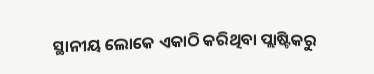ସ୍ଥାନୀୟ ଲୋକେ ଏକାଠି କରିଥିବା ପ୍ଲାଷ୍ଟିକରୁ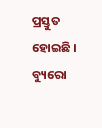ପ୍ରସ୍ତୁତ ହୋଇଛି ।
ବ୍ୟୁରୋ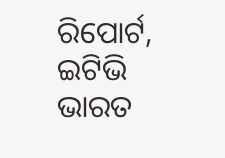ରିପୋର୍ଟ, ଇଟିଭି ଭାରତ